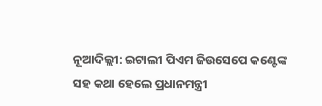ନୂଆଦିଲ୍ଲୀ: ଇଟାଲୀ ପିଏମ ଜିଉସେପେ କଣ୍ଟେଙ୍କ ସହ କଥା ହେଲେ ପ୍ରଧାନମନ୍ତ୍ରୀ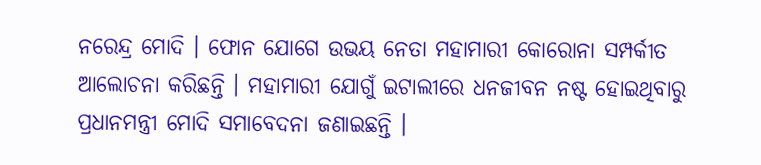ନରେନ୍ଦ୍ର ମୋଦି । ଫୋନ ଯୋଗେ ଉଭୟ ନେତା ମହାମାରୀ କୋରୋନା ସମ୍ପର୍କୀତ ଆଲୋଚନା କରିଛନ୍ତି । ମହାମାରୀ ଯୋଗୁଁ ଇଟାଲୀରେ ଧନଜୀବନ ନଷ୍ଟ ହୋଇଥିବାରୁ ପ୍ରଧାନମନ୍ତ୍ରୀ ମୋଦି ସମାବେଦନା ଜଣାଇଛନ୍ତି ।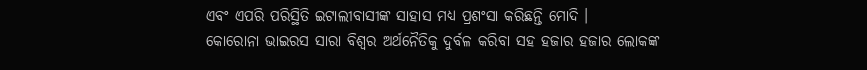ଏବଂ ଏପରି ପରିସ୍ଥିତି ଇଟାଲୀବାସୀଙ୍କ ସାହାସ ମଧ୍ୟ ପ୍ରଶଂସା କରିଛନ୍ତି ମୋଦି ।
କୋରୋନା ଭାଇରସ ସାରା ବିଶ୍ବର ଅର୍ଥନୈତିକୁ ଦୁର୍ବଳ କରିବା ସହ ହଜାର ହଜାର ଲୋକଙ୍କ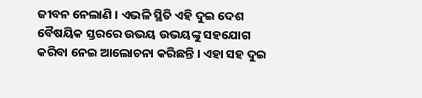ଜୀବନ ନେଲାଣି । ଏଭଳି ସ୍ଥିତି ଏହି ଦୁଇ ଦେଶ ବୈଷୟିକ ସ୍ତରରେ ଉଭୟ ଉଭୟଙ୍କୁ ସହଯୋଗ କରିବା ନେଇ ଆଲୋଚନା କରିଛନ୍ତି । ଏହା ସହ ଦୁଇ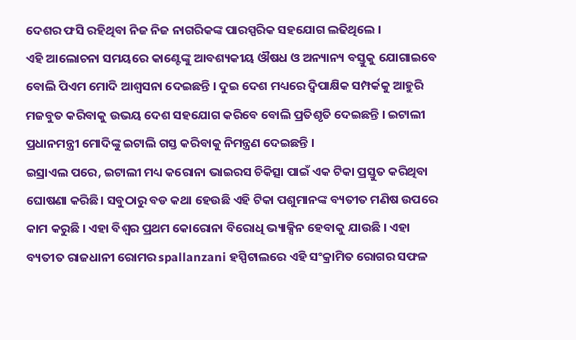ଦେଶର ଫସି ରହିଥିବା ନିଜ ନିଜ ନାଗରିକଙ୍କ ପାରସ୍ପରିକ ସହଯୋଗ ଲଢିଥିଲେ ।
ଏହି ଆଲୋଚନା ସମୟରେ କାଣ୍ଟେଙ୍କୁ ଆବଶ୍ୟକୀୟ ଔଷଧ ଓ ଅନ୍ୟାନ୍ୟ ବସ୍ତୁକୁ ଯୋଗାଇବେ ବୋଲି ପିଏମ ମୋଦି ଆଶ୍ବସନା ଦେଇଛନ୍ତି । ଦୁଇ ଦେଶ ମଧ୍ୟରେ ଦ୍ୱିପାକ୍ଷିକ ସମ୍ପର୍କକୁ ଆହୁରି ମଜବୁତ କରିବାକୁ ଉଭୟ ଦେଶ ସହଯୋଗ କରିବେ ବୋଲି ପ୍ରତିଶୃତି ଦେଇଛନ୍ତି । ଇଟାଲୀ ପ୍ରଧାନମନ୍ତ୍ରୀ ମୋଦିଙ୍କୁ ଇଟାଲି ଗସ୍ତ କରିବାକୁ ନିମନ୍ତ୍ରଣ ଦେଇଛନ୍ତି ।
ଇସ୍ରାଏଲ ପରେ, ଇଟାଲୀ ମଧ୍ୟ କରୋନା ଭାଇରସ ଚିକିତ୍ସା ପାଇଁ ଏକ ଟିକା ପ୍ରସ୍ତୁତ କରିଥିବା ଘୋଷଣା କରିଛି। ସବୁଠାରୁ ବଡ କଥା ହେଉଛି ଏହି ଟିକା ପଶୁମାନଙ୍କ ବ୍ୟତୀତ ମଣିଷ ଉପରେ କାମ କରୁଛି । ଏହା ବିଶ୍ବର ପ୍ରଥମ କୋରୋନା ବିରୋଧି ଭ୍ୟାକ୍ସିନ ହେବାକୁ ଯାଉଛି । ଏହା ବ୍ୟତୀତ ରାଜଧାନୀ ରୋମର spallanzani ହସ୍ପିଟାଲରେ ଏହି ସଂକ୍ରାମିତ ରୋଗର ସଫଳ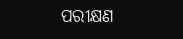ପରୀକ୍ଷଣ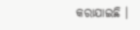କରାଯାଇଛି ।